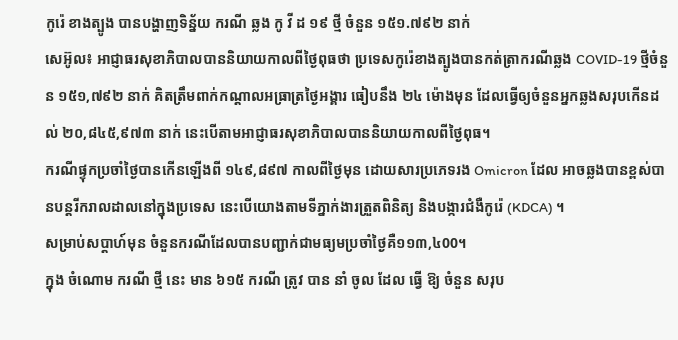កូរ៉េ ខាងត្បូង បានបង្ហាញទិន្ន័យ ករណី ឆ្លង កូ វី ដ ១៩ ថ្មី ចំនួន ១៥១.៧៩២ នាក់
សេអ៊ូល៖ អាជ្ញាធរសុខាភិបាលបាននិយាយកាលពីថ្ងៃពុធថា ប្រទេសកូរ៉េខាងត្បូងបានកត់ត្រាករណីឆ្លង COVID-19 ថ្មីចំនួន ១៥១,៧៩២ នាក់ គិតត្រឹមពាក់កណ្តាលអធ្រាត្រថ្ងៃអង្គារ ធៀបនឹង ២៤ ម៉ោងមុន ដែលធ្វើឲ្យចំនួនអ្នកឆ្លងសរុបកើនដល់ ២០,៨៤៥,៩៧៣ នាក់ នេះបើតាមអាជ្ញាធរសុខាភិបាលបាននិយាយកាលពីថ្ងៃពុធ។
ករណីផ្ទុកប្រចាំថ្ងៃបានកើនឡើងពី ១៤៩,៨៩៧ កាលពីថ្ងៃមុន ដោយសារប្រភេទរង Omicron ដែល អាចឆ្លងបានខ្ពស់បានបន្តរីករាលដាលនៅក្នុងប្រទេស នេះបើយោងតាមទីភ្នាក់ងារត្រួតពិនិត្យ និងបង្ការជំងឺកូរ៉េ (KDCA) ។
សម្រាប់សប្តាហ៍មុន ចំនួនករណីដែលបានបញ្ជាក់ជាមធ្យមប្រចាំថ្ងៃគឺ១១៣,៤00។
ក្នុង ចំណោម ករណី ថ្មី នេះ មាន ៦១៥ ករណី ត្រូវ បាន នាំ ចូល ដែល ធ្វើ ឱ្យ ចំនួន សរុប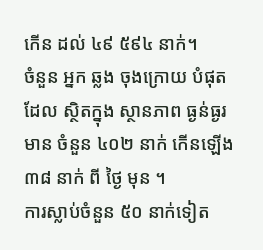កើន ដល់ ៤៩ ៥៩៤ នាក់។
ចំនួន អ្នក ឆ្លង ចុងក្រោយ បំផុត ដែល ស្ថិតក្នុង ស្ថានភាព ធ្ងន់ធ្ងរ មាន ចំនួន ៤០២ នាក់ កើនឡើង ៣៨ នាក់ ពី ថ្ងៃ មុន ។
ការស្លាប់ចំនួន ៥០ នាក់ទៀត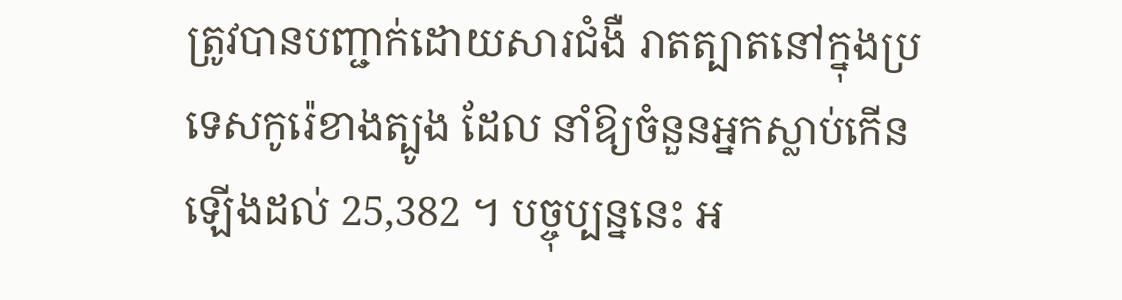ត្រូវបានបញ្ជាក់ដោយសារជំងឺ រាតត្បាតនៅក្នុងប្រទេសកូរ៉េខាងត្បូង ដែល នាំឱ្យចំនួនអ្នកស្លាប់កើនឡើងដល់ 25,382 ។ បច្ចុប្បន្ននេះ អ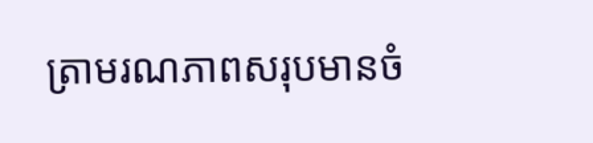ត្រាមរណភាពសរុបមានចំ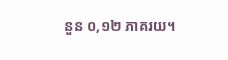នួន ០,១២ ភាគរយ។